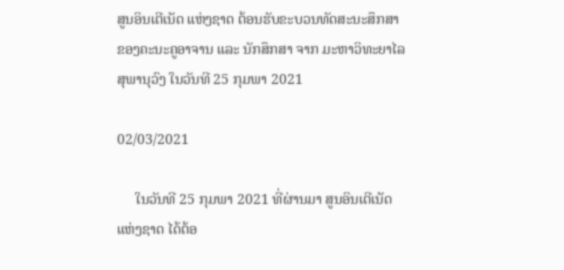ສູນອິນເຕີເນັດ ແຫ່ງຊາດ ຕ້ອນຮັບຂະບວນທັດສະນະສຶກສາຂອງຄະນະຄູອາຈານ ແລະ ນັກສຶກສາ ຈາກ ມະຫາວິທະຍາໄລ ສຸພານຸວົງ ໃນວັນທີ 25 ກຸມພາ 2021

02/03/2021

     ໃນວັນທີ 25 ກຸມພາ 2021 ທີ່ຜ່ານມາ ສູນອິນເຕີເນັດ ແຫ່ງຊາດ ໄດ້ຕ້ອ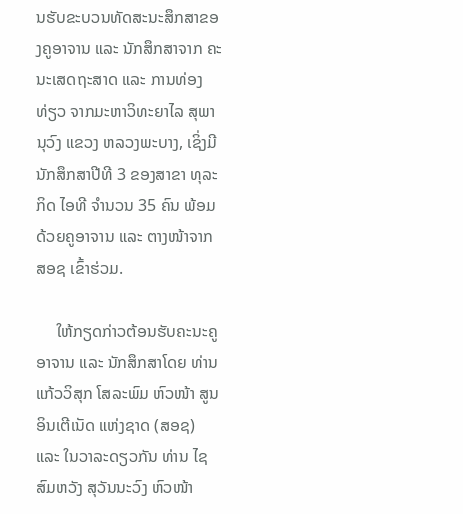ນຮັບຂະບວນທັດສະນະສຶກສາຂອງຄູອາຈານ ແລະ ນັກສຶກສາຈາກ ຄະນະເສດຖະສາດ ແລະ ການທ່ອງທ່ຽວ ຈາກມະຫາວິທະຍາໄລ ສຸພານຸວົງ ແຂວງ ຫລວງພະບາງ, ເຊິ່ງມີນັກສຶກສາປີທີ 3 ຂອງສາຂາ ທຸລະກິດ ໄອທີ ຈໍານວນ 35 ຄົນ ພ້ອມດ້ວຍຄູອາຈານ ແລະ ຕາງໜ້າຈາກ ສອຊ ເຂົ້າຮ່ວມ.

     ໃຫ້ກຽດກ່າວຕ້ອນຮັບຄະນະຄູອາຈານ ແລະ ນັກສຶກສາໂດຍ ທ່ານ ແກ້ວວິສຸກ ໂສລະພົມ ຫົວໜ້າ ສູນອິນເຕີເນັດ ແຫ່ງຊາດ (ສອຊ) ແລະ ໃນວາລະດຽວກັນ ທ່ານ ໄຊສົມຫວັງ ສຸວັນນະວົງ ຫົວໜ້າ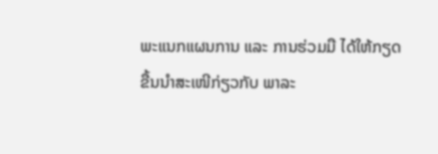ພະແນກແຜນການ ແລະ ການຮ່ວມມື ໄດ້ໃຫ້ກຽດຂື້ນນຳສະເໜີກ່ຽວກັບ ພາລະ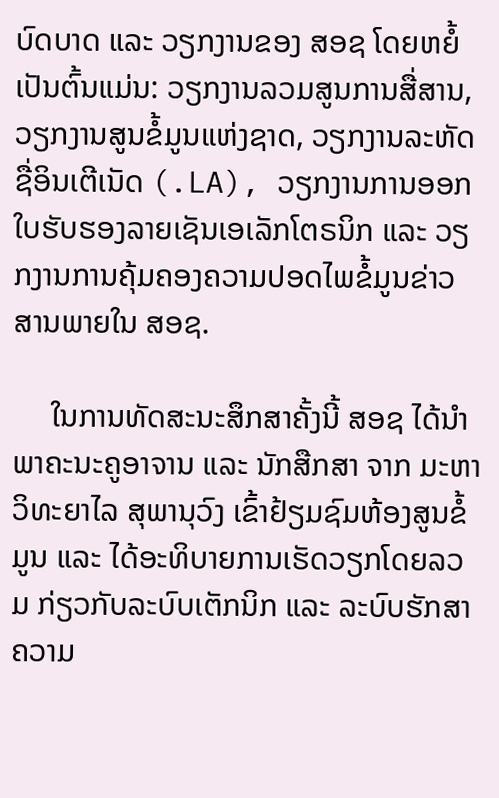ບົດບາດ ແລະ ວຽກງານຂອງ ສອຊ ໂດຍຫຍໍ້ ເປັນຕົ້ນແມ່ນ: ວຽກງານລວມສູນການສື່ສານ, ວຽກງານສູນຂໍ້ມູນແຫ່ງຊາດ, ວຽກງານລະຫັດຊື່ອິນເຕີເນັດ (.LA), ວຽກງານການອອກໃບຮັບຮອງລາຍເຊັນເອເລັກໂຕຣນິກ ແລະ ວຽກງານການຄຸ້ມຄອງຄວາມປອດໄພຂໍ້ມູນຂ່າວສານພາຍໃນ ສອຊ.

     ໃນການທັດສະນະສຶກສາຄັ້ງນີ້ ສອຊ ໄດ້ນຳພາຄະນະຄູອາຈານ ແລະ ນັກສືກສາ ຈາກ ມະຫາວິທະຍາໄລ ສຸພານຸວົງ ເຂົ້າຢ້ຽມຊົມຫ້ອງສູນຂໍ້ມູນ ແລະ ໄດ້ອະທິບາຍການເຮັດວຽກໂດຍລວມ ກ່ຽວກັບລະບົບເຕັກນິກ ແລະ ລະບົບຮັກສາຄວາມ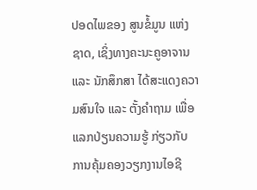ປອດໄພຂອງ ສູນຂໍ້ມູນ ແຫ່ງຊາດ, ເຊິ່ງທາງຄະນະຄູອາຈານ ແລະ ນັກສຶກສາ ໄດ້ສະແດງຄວາມສົນໃຈ ແລະ ຕັ້ງຄຳຖາມ ເພື່ອແລກປ່ຽນຄວາມຮູ້ ກ່ຽວກັບ ການຄຸ້ມຄອງວຽກງານໄອຊີ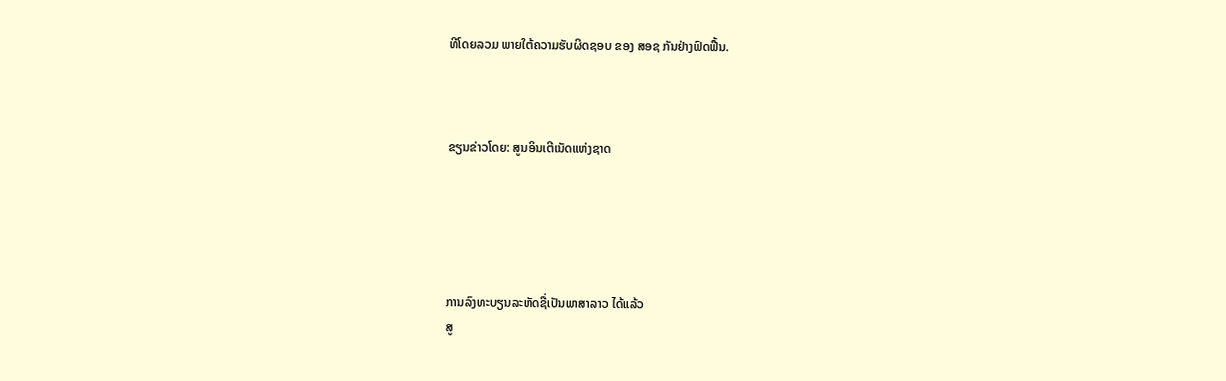ທີໂດຍລວມ ພາຍໃຕ້ຄວາມຮັບຜິດຊອບ ຂອງ ສອຊ ກັນຢ່າງຟົດຟື້ນ.



ຂຽນຂ່າວໂດຍ: ສູນອິນເຕີເນັດແຫ່ງຊາດ





ການລົງທະບຽນລະຫັດຊື່ເປັນພາສາລາວ ໄດ້ແລ້ວ
ສູ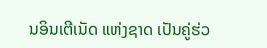ນອິນເຕີເນັດ ແຫ່ງຊາດ ເປັນຄູ່ຮ່ວ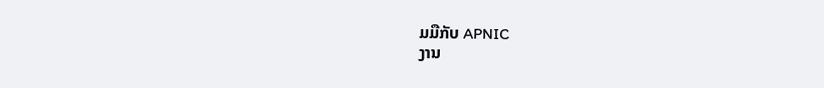ມມືກັບ APNIC
ງານ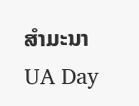ສຳມະນາ UA Day